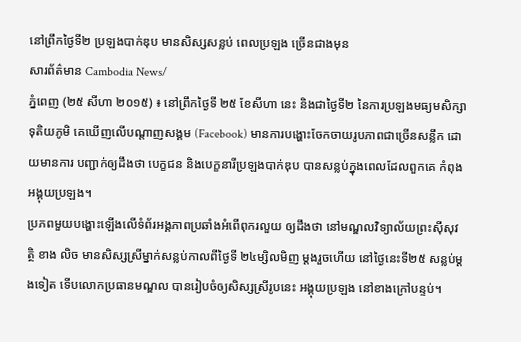នៅព្រឹកថ្ងៃទី២ ប្រឡងបាក់ឌុប មានសិស្សសន្លប់ ពេលប្រឡង ច្រើនជាងមុន
សារព័ត៌មាន Cambodia News/
ភ្នំពេញ (២៥ សីហា ២០១៥) ៖ នៅព្រឹកថ្ងៃទី ២៥ ខែសីហា នេះ និងជាថ្ងៃទី២ នៃការប្រឡងមធ្យមសិក្សា ទុតិយភូមិ គេឃើញលើបណ្តាញសង្គម (Facebook) មានការបង្ហោះចែកចាយរូបភាពជាច្រើនសន្លឹក ដោយមានការ បញ្ជាក់ឲ្យដឹងថា បេក្ខជន និងបេក្ខនារីប្រឡងបាក់ឌុប បានសន្លប់ក្នុងពេលដែលពួកគេ កំពុងអង្គុយប្រឡង។
ប្រភពមួយបង្ហោះឡើងលើទំព័រអង្គភាពប្រឆាំងអំពើពុករលួយ ឲ្យដឹងថា នៅមណ្ឌលវិទ្យាល័យព្រះស៊ីសុវត្ថិ ខាង លិច មានសិស្សស្រីម្នាក់សន្លប់កាលពីថ្ងៃទី ២៤ម្សិលមិញ ម្តងរួចហើយ នៅថ្ងៃនេះទី២៥ សន្លប់ម្តងទៀត ទើបលោកប្រធានមណ្ឌល បានរៀបចំឲ្យសិស្សស្រីរូបនេះ អង្គុយប្រឡង នៅខាងក្រៅបន្ទប់។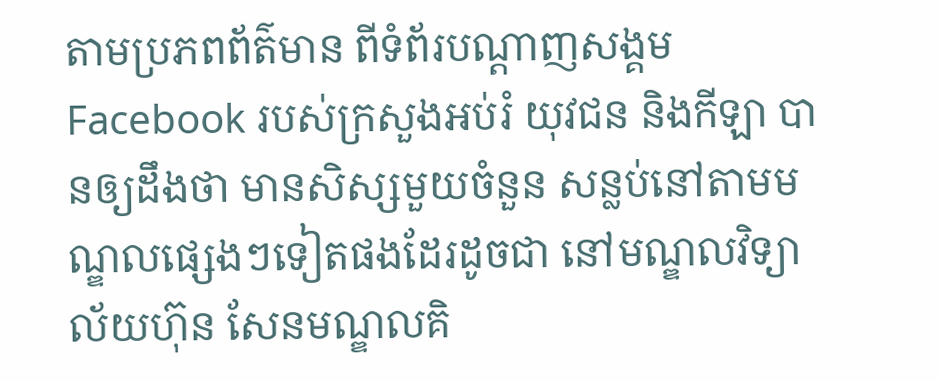តាមប្រភពព័ត៌មាន ពីទំព័របណ្ដាញសង្គម Facebook របស់ក្រសួងអប់រំ យុវជន និងកីឡា បានឲ្យដឹងថា មានសិស្សមួយចំនួន សន្លប់នៅតាមមណ្ឌលផ្សេងៗទៀតផងដែរដូចជា នៅមណ្ឌលវិទ្យាល័យហ៊ុន សែនមណ្ឌលគិ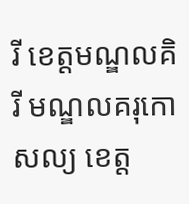រី ខេត្តមណ្ឌលគិរី មណ្ឌលគរុកោសល្យ ខេត្ត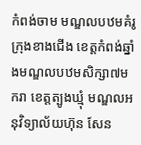កំពង់ចាម មណ្ឌលបឋមគំរូក្រុងខាងជើង ខេត្តកំពង់ឆ្នាំងមណ្ឌលបឋមសិក្សា៧មករា ខេត្តត្បូងឃ្មុំ មណ្ឌលអនុវិទ្យាល័យហ៊ុន សែន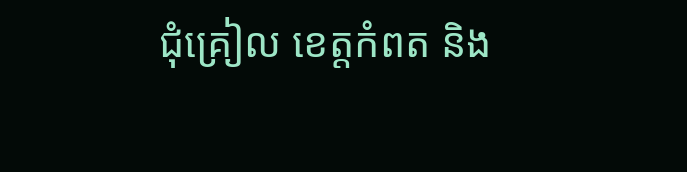ជុំគ្រៀល ខេត្តកំពត និង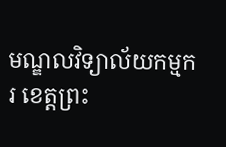មណ្ឌលវិទ្យាល័យកម្មករ ខេត្តព្រះ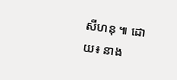សីហនុ ៕ ដោយ៖ នាង